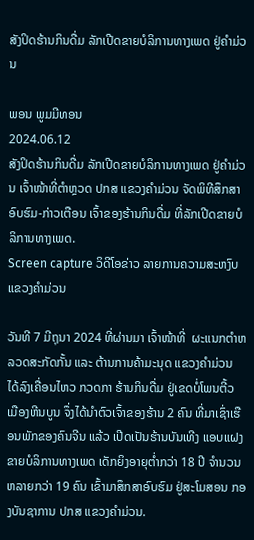ສັງປິດຮ້ານກິນດື່ມ ລັກເປີດຂາຍບໍລິການທາງເພດ ຢູ່ຄຳມ່ວນ

ພອນ ພູມມີທອນ
2024.06.12
ສັງປິດຮ້ານກິນດື່ມ ລັກເປີດຂາຍບໍລິການທາງເພດ ຢູ່ຄຳມ່ວນ ເຈົ້າໜ້າທີ່ຕຳຫຼວດ ປກສ ແຂວງຄຳມ່ວນ ຈັດພິທີສຶກສາອົບຮົມ-ກ່າວເຕືອນ ເຈົ້າຂອງຮ້ານກິນດື່ມ ທີ່ລັກເປີດຂາຍບໍລິການທາງເພດ.
Screen capture ວິດີໂອຂ່າວ ລາຍການຄວາມສະຫງົບແຂວງຄຳມ່ວນ

ວັນທີ 7 ມີຖຸນາ 2024 ທີ່ຜ່ານມາ ເຈົ້າໜ້າທີ່  ຜະແນກຕໍາຫລວດສະກັດກັ້ນ ແລະ ຕ້ານການຄ້າມະນຸດ ແຂວງຄໍາມ່ວນ ໄດ້ລົງເຄື່ອນໄຫວ ກວດກາ ຮ້ານກິນດື່ມ ຢູ່ເຂດບໍ່ໂພນຕີ້ວ ເມືອງຫີນບູນ ຈຶ່ງໄດ້ນໍາຕົວເຈົ້າຂອງຮ້ານ 2 ຄົນ ທີ່ມາເຊົ່າເຮືອນພັກຂອງຄົນຈີນ ແລ້ວ ເປີດເປັນຮ້ານບັນເທີງ ແອບແຝງຂາຍບໍລິການທາງເພດ ເດັກຍິງອາຍຸຕ່ຳກວ່າ 18 ປີ ຈໍານວນຫລາຍກວ່າ 19 ຄົນ ເຂົ້າມາສຶກສາອົບຮົມ ຢູ່ສະໂມສອນ ກອງບັນຊາການ ປກສ ແຂວງຄໍາມ່ວນ.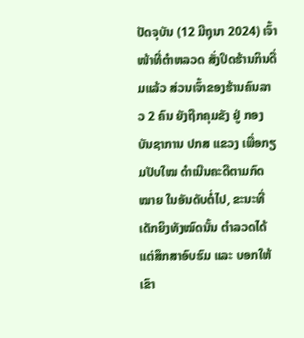ປັດຈຸບັນ (12 ມີຖຸນາ 2024) ເຈົ້າໜ້າທີ່ຕໍາຫລວດ ສັ່ງປິດຮ້ານກິນດື່ມແລ້ວ ສ່ວນເຈົ້າຂອງຮ້ານຄົນລາວ 2 ຄົນ ຍັງຖືກຄຸມຂັງ ຢູ່ ກອງບັນຊາການ ປກສ ແຂວງ ເພື່ອກຽມປັບໃໝ ດໍາເນີນຄະດີຕາມກົດໝາຍ ໃນອັນດັບຕໍ່ໄປ, ຂະນະທີ່ ເດັກຍິງທັງໝົດນັ້ນ ຕໍາລວດໄດ້ແຕ່ສຶກສາອົບຮົມ ແລະ ບອກໃຫ້ເຂົາ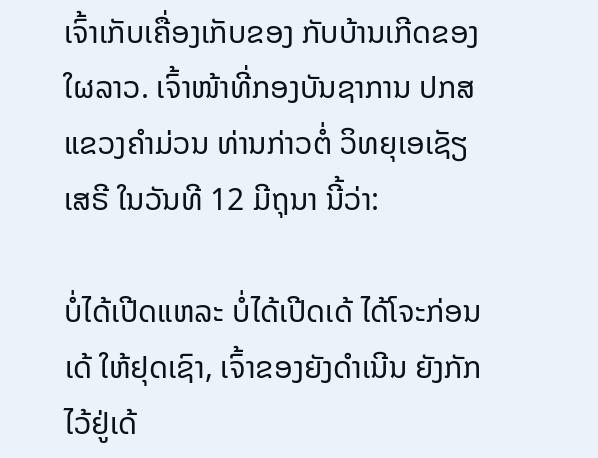ເຈົ້າເກັບເຄື່ອງເກັບຂອງ ກັບບ້ານເກີດຂອງໃຜລາວ. ເຈົ້າໜ້າທີ່ກອງບັນຊາການ ປກສ ແຂວງຄໍາມ່ວນ ທ່ານກ່າວຕໍ່ ວິທຍຸເອເຊັຽເສຣີ ໃນວັນທີ 12 ມີຖຸນາ ນີ້ວ່າ:

ບໍ່ໄດ້ເປີດແຫລະ ບໍ່ໄດ້ເປີດເດ້ ໄດ້ໂຈະກ່ອນເດ້ ໃຫ້ຢຸດເຊົາ, ເຈົ້າຂອງຍັງດໍາເນີນ ຍັງກັກໄວ້ຢູ່ເດ້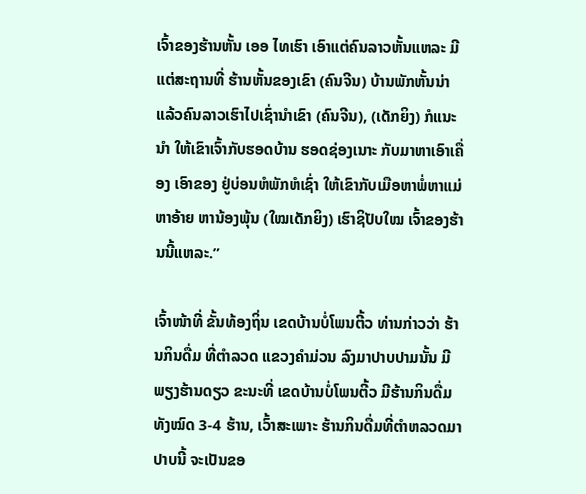ເຈົ້າຂອງຮ້ານຫັ້ນ ເອອ ໄທເຮົາ ເອົາແຕ່ຄົນລາວຫັ້ນແຫລະ ມີແຕ່ສະຖານທີ່ ຮ້ານຫັ້ນຂອງເຂົາ (ຄົນຈີນ) ບ້ານພັກຫັ້ນນ່າ ແລ້ວຄົນລາວເຮົາໄປເຊົ່ານໍາເຂົາ (ຄົນຈີນ), (ເດັກຍິງ) ກໍແນະນໍາ ໃຫ້ເຂົາເຈົ້າກັບຮອດບ້ານ ຮອດຊ່ອງເນາະ ກັບມາຫາເອົາເຄື່ອງ ເອົາຂອງ ຢູ່ບ່ອນຫໍພັກຫໍເຊົ່າ ໃຫ້ເຂົາກັບເມືອຫາພໍ່ຫາແມ່ ຫາອ້າຍ ຫານ້ອງພຸ້ນ (ໃໝເດັກຍິງ) ເຮົາຊິປັບໃໝ ເຈົ້າຂອງຮ້ານນີ້ແຫລະ.”

ເຈົ້າໜ້າທີ່ ຂັ້ນທ້ອງຖິ່ນ ເຂດບ້ານບໍ່ໂພນຕີ້ວ ທ່ານກ່າວວ່າ ຮ້ານກິນດື່ມ ທີ່ຕໍາລວດ ແຂວງຄໍາມ່ວນ ລົງມາປາບປາມນັ້ນ ມີພຽງຮ້ານດຽວ ຂະນະທີ່ ເຂດບ້ານບໍ່ໂພນຕີ້ວ ມີຮ້ານກິນດື່ມ ທັງໝົດ 3-4 ຮ້ານ, ເວົ້າສະເພາະ ຮ້ານກິນດື່ມທີ່ຕໍາຫລວດມາປາບນີ້ ຈະເປັນຂອ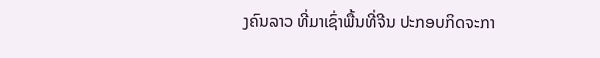ງຄົນລາວ ທີ່ມາເຊົ່າພື້ນທີ່ຈີນ ປະກອບກິດຈະກາ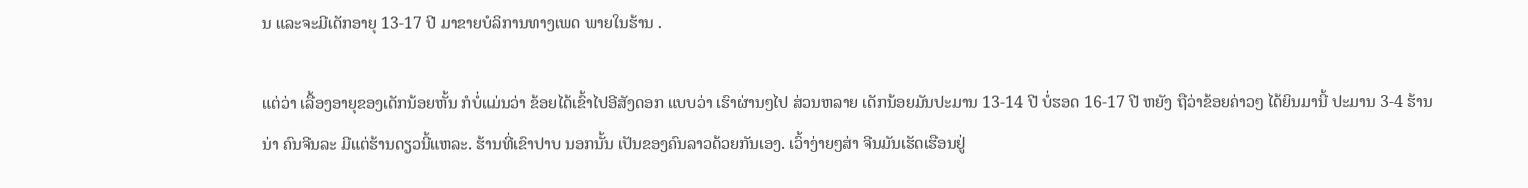ນ ແລະຈະມີເດັກອາຍຸ 13-17 ປີ ມາຂາຍບໍລິການທາງເພດ ພາຍໃນຮ້ານ .

ແຕ່ວ່າ ເລື້ອງອາຍຸຂອງເດັກນ້ອຍຫັ້ນ ກໍບໍ່ແມ່ນວ່າ ຂ້ອຍໄດ້ເຂົ້າໄປອີສັງດອກ ແບບວ່າ ເຮົາຜ່ານໆໄປ ສ່ວນຫລາຍ ເດັກນ້ອຍມັນປະມານ 13-14 ປີ ບໍ່ຮອດ 16-17 ປີ ຫຍັງ ຖືວ່າຂ້ອຍຄ່າວໆ ໄດ້ຍິນມານີ້ ປະມານ 3-4 ຮ້ານນ່າ ຄົນຈີນລະ ມີແຕ່ຮ້ານດຽວນີ້ແຫລະ. ຮ້ານທີ່ເຂົາປາບ ນອກນັ້ນ ເປັນຂອງຄົນລາວດ້ວຍກັນເອງ. ເວົ້າງ່າຍໆສ່າ ຈີນມັນເຮັດເຮືອນຢູ່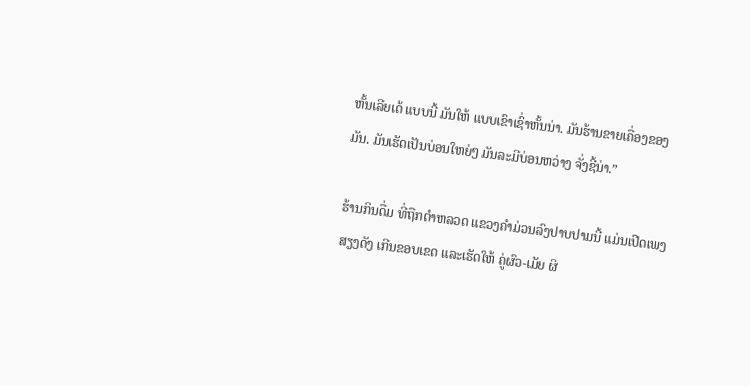ຫັ້ນເລີຍເດ້ ແບບນີ້ ມັນໃຫ້ ແບບເຂົາເຊົ່າຫັ້ນນ່າ. ມັນຮ້ານຂາຍເຄື່ອງຂອງມັນ. ມັນເຮັດເປັນບ່ອນໃຫຍ່ໆ ມັນລະມີບ່ອນຫວ່າງ ຈັ່ງຊີ້ນ່າ.”

ຮ້ານກິນດື່ມ ທີ່ຖືກຕໍາຫລວດ ແຂວງຄໍາມ່ວນລົງປາບປາມນີ້ ແມ່ນເປີດເພງສຽງດັງ ເກີນຂອບເຂດ ແລະເຮັດໃຫ້ ຄູ່ຜົວ-ເມັຍ ຜິ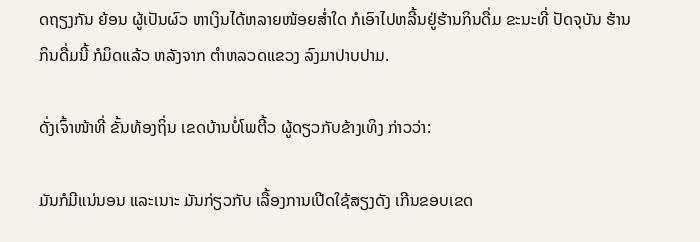ດຖຽງກັນ ຍ້ອນ ຜູ້ເປັນຜົວ ຫາເງິນໄດ້ຫລາຍໜ້ອຍສ່ຳໃດ ກໍເອົາໄປຫລີ້ນຢູ່ຮ້ານກິນດື່ມ ຂະນະທີ່ ປັດຈຸບັນ ຮ້ານກິນດື່ມນີ້ ກໍມິດແລ້ວ ຫລັງຈາກ ຕໍາຫລວດແຂວງ ລົງມາປາບປາມ.

ດັ່ງເຈົ້າໜ້າທີ່ ຂັ້ນທ້ອງຖິ່ນ ເຂດບ້ານບໍ່ໂພຕີ້ວ ຜູ້ດຽວກັບຂ້າງເທິງ ກ່າວວ່າ:

ມັນກໍມີແນ່ນອນ ແລະເນາະ ມັນກ່ຽວກັບ ເລື້ອງການເປີດໃຊ້ສຽງດັງ ເກີນຂອບເຂດ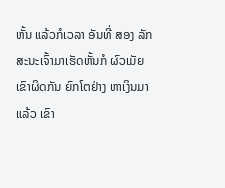ຫັ້ນ ແລ້ວກໍເວລາ ອັນທີ່ ສອງ ລັກສະນະເຈົ້າມາເຮັດຫັ້ນກໍ ຜົວເມັຍເຂົາຜິດກັນ ຍົກໂຕຢ່າງ ຫາເງິນມາແລ້ວ ເຂົາ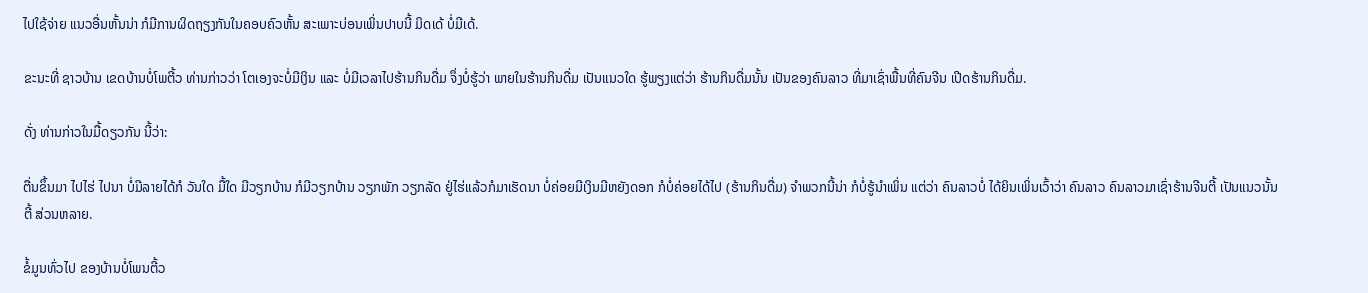ໄປໃຊ້ຈ່າຍ ແນວອື່ນຫັ້ນນ່າ ກໍມີການຜິດຖຽງກັນໃນຄອບຄົວຫັ້ນ ສະເພາະບ່ອນເພິ່ນປາບນີ້ ມິດເດ້ ບໍ່ມີເດ້.

ຂະນະທີ່ ຊາວບ້ານ ເຂດບ້ານບໍ່ໂພຕີ້ວ ທ່ານກ່າວວ່າ ໂຕເອງຈະບໍ່ມີເງິນ ແລະ ບໍ່ມີເວລາໄປຮ້ານກິນດື່ມ ຈຶ່ງບໍ່ຮູ້ວ່າ ພາຍໃນຮ້ານກິນດື່ມ ເປັນແນວໃດ ຮູ້ພຽງແຕ່ວ່າ ຮ້ານກິນດື່ມນັ້ນ ເປັນຂອງຄົນລາວ ທີ່ມາເຊົ່າພື້ນທີ່ຄົນຈີນ ເປີດຮ້ານກິນດື່ມ.

ດັ່ງ ທ່ານກ່າວໃນມື້ດຽວກັນ ນີ້ວ່າ:

ຕື່ນຂຶ້ນມາ ໄປໄຮ່ ໄປນາ ບໍ່ມີລາຍໄດ້ກໍ ວັນໃດ ມື້ໃດ ມີວຽກບ້ານ ກໍມີວຽກບ້ານ ວຽກພັກ ວຽກລັດ ຢູ່ໄຮ່ແລ້ວກໍມາເຮັດນາ ບໍ່ຄ່ອຍມີເງິນມີຫຍັງດອກ ກໍບໍ່ຄ່ອຍໄດ້ໄປ (ຮ້ານກິນດື່ມ) ຈໍາພວກນີ້ນ່າ ກໍບໍ່ຮູ້ນໍາເພິ່ນ ແຕ່ວ່າ ຄົນລາວບໍ່ ໄດ້ຍິນເພິ່ນເວົ້າວ່າ ຄົນລາວ ຄົນລາວມາເຊົ່າຮ້ານຈີນຕີ້ ເປັນແນວນັ້ນຕີ້ ສ່ວນຫລາຍ.

ຂໍ້ມູນທົ່ວໄປ ຂອງບ້ານບໍ່ໂພນຕີ້ວ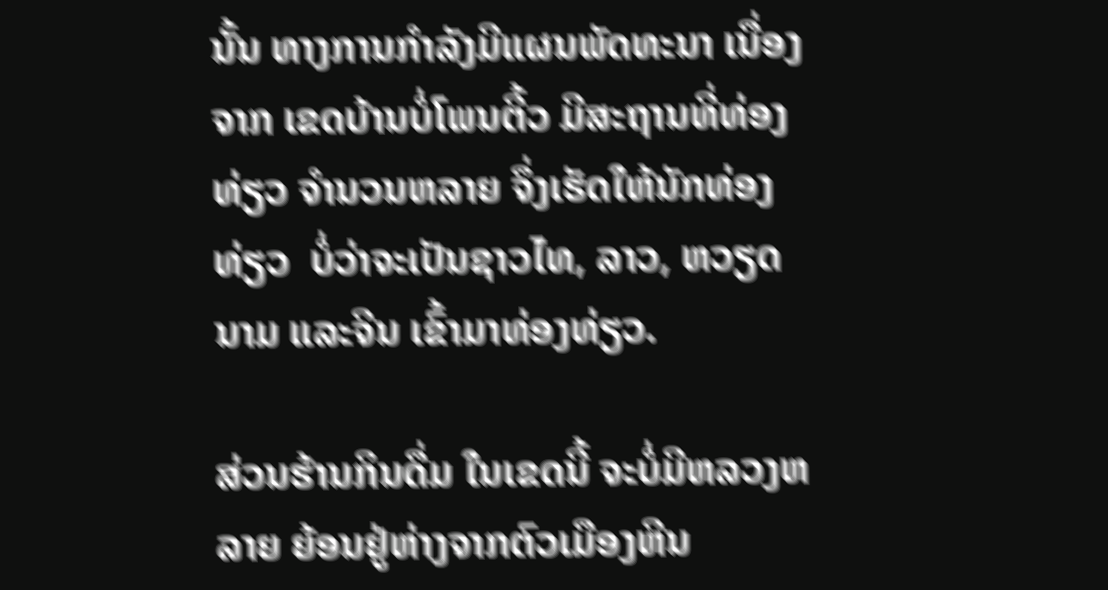ນັ້ນ ທາງການກໍາລັງມີແຜນພັດທະນາ ເນື່ອງຈາກ ເຂດບ້ານບໍ່ໂພນຕີ້ວ ມີສະຖານທີ່ທ່ອງທ່ຽວ ຈໍານວນຫລາຍ ຈຶ່ງເຮັດໃຫ້ນັກທ່ອງທ່ຽວ  ບໍ່ວ່າຈະເປັນຊາວໄທ, ລາວ, ຫວຽດນາມ ແລະຈີນ ເຂົ້າມາທ່ອງທ່ຽວ.

ສ່ວນຮ້ານກິນດື່ມ ໃນເຂດນີ້ ຈະບໍ່ມີຫລວງຫລາຍ ຍ້ອນຢູ່ຫ່າງຈາກຕົວເມືອງຫີນ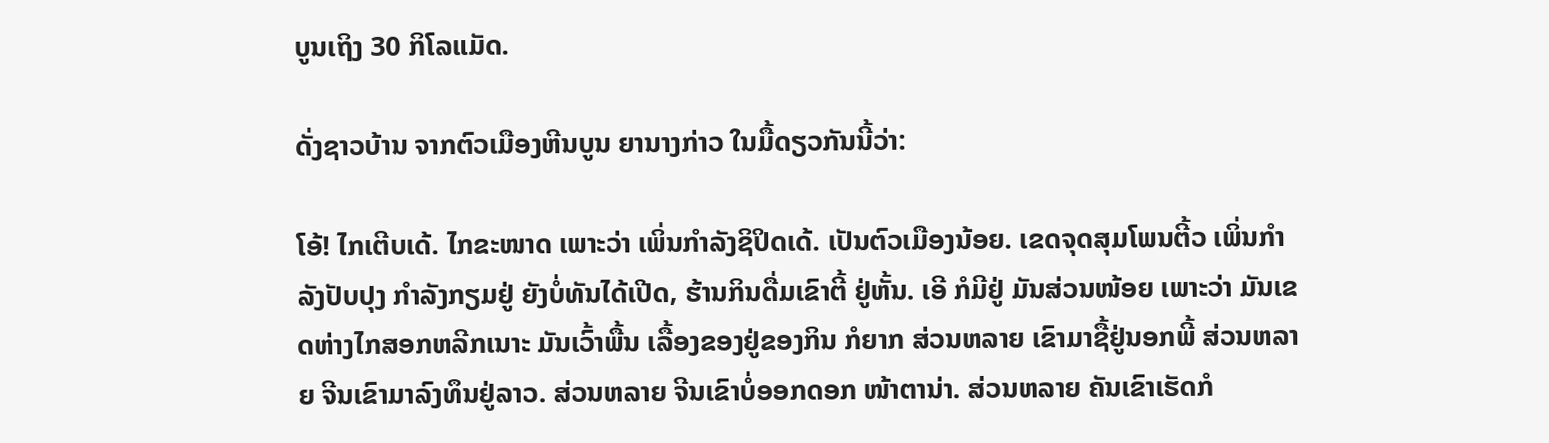ບູນເຖິງ 30 ກິໂລແມັດ.

ດັ່ງຊາວບ້ານ ຈາກຕົວເມືອງຫີນບູນ ຍານາງກ່າວ ໃນມື້ດຽວກັນນີ້ວ່າ:

ໂອ້! ໄກເຕີບເດ້. ໄກຂະໜາດ ເພາະວ່າ ເພິ່ນກໍາລັງຊິປິດເດ້. ເປັນຕົວເມືອງນ້ອຍ. ເຂດຈຸດສຸມໂພນຕີ້ວ ເພິ່ນກໍາລັງປັບປຸງ ກໍາລັງກຽມຢູ່ ຍັງບໍ່ທັນໄດ້ເປີດ, ຮ້ານກິນດື່ມເຂົາຕີ້ ຢູ່ຫັ້ນ. ເອີ ກໍມີຢູ່ ມັນສ່ວນໜ້ອຍ ເພາະວ່າ ມັນເຂດຫ່າງໄກສອກຫລີກເນາະ ມັນເວົ້າພື້ນ ເລື້ອງຂອງຢູ່ຂອງກິນ ກໍຍາກ ສ່ວນຫລາຍ ເຂົາມາຊື້ຢູ່ນອກພີ້ ສ່ວນຫລາຍ ຈີນເຂົາມາລົງທຶນຢູ່ລາວ. ສ່ວນຫລາຍ ຈີນເຂົາບໍ່ອອກດອກ ໜ້າຕານ່າ. ສ່ວນຫລາຍ ຄັນເຂົາເຮັດກໍ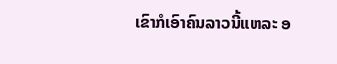ເຂົາກໍເອົາຄົນລາວນີ້ແຫລະ ອ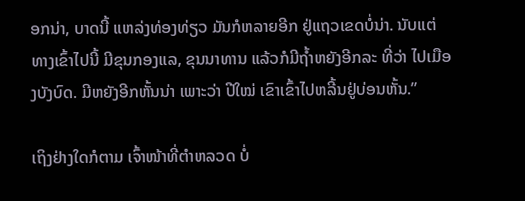ອກນ່າ, ບາດນີ້ ແຫລ່ງທ່ອງທ່ຽວ ມັນກໍຫລາຍອີກ ຢູ່ແຖວເຂດບໍ່ນ່າ. ນັບແຕ່ທາງເຂົ້າໄປນີ້ ມີຂຸນກອງແລ, ຂຸນນາທານ ແລ້ວກໍມີຖ້ຳຫຍັງອີກລະ ທີ່ວ່າ ໄປເມືອງບັງບົດ. ມີຫຍັງອີກຫັ້ນນ່າ ເພາະວ່າ ປີໃໝ່ ເຂົາເຂົ້າໄປຫລີ້ນຢູ່ບ່ອນຫັ້ນ.”

ເຖິງຢ່າງໃດກໍຕາມ ເຈົ້າໜ້າທີ່ຕໍາຫລວດ ບໍ່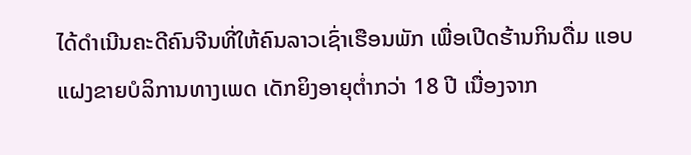ໄດ້ດໍາເນີນຄະດີຄົນຈີນທີ່ໃຫ້ຄົນລາວເຊົ່າເຮືອນພັກ ເພື່ອເປີດຮ້ານກິນດື່ມ ແອບແຝງຂາຍບໍລິການທາງເພດ ເດັກຍິງອາຍຸຕ່ຳກວ່າ 18 ປີ ເນື່ອງຈາກ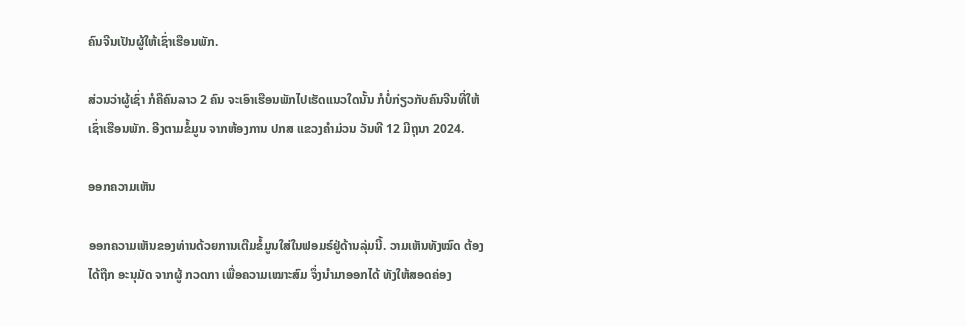ຄົນຈີນເປັນຜູ້ໃຫ້ເຊົ່າເຮືອນພັກ.

ສ່ວນວ່າຜູ້ເຊົ່າ ກໍຄືຄົນລາວ 2 ຄົນ ຈະເອົາເຮືອນພັກໄປເຮັດແນວໃດນັ້ນ ກໍບໍ່ກ່ຽວກັບຄົນຈີນທີ່ໃຫ້ເຊົ່າເຮືອນພັກ. ອີງຕາມຂໍ້ມູນ ຈາກຫ້ອງການ ປກສ ແຂວງຄໍາມ່ວນ ວັນທີ 12 ມີຖຸນາ 2024.

ອອກຄວາມເຫັນ

ອອກຄວາມເຫັນຂອງທ່ານດ້ວຍການເຕີມຂໍ້ມູນໃສ່ໃນຟອມຣ໌ຢູ່ດ້ານລຸ່ມນີ້. ວາມເຫັນທັງໝົດ ຕ້ອງໄດ້ຖືກ ອະນຸມັດ ຈາກຜູ້ ກວດກາ ເພື່ອຄວາມເໝາະສົມ ຈຶ່ງນໍາມາອອກໄດ້ ທັງໃຫ້ສອດຄ່ອງ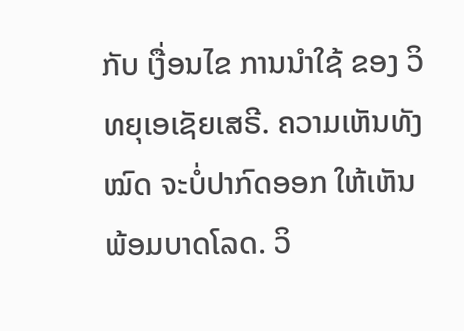ກັບ ເງື່ອນໄຂ ການນຳໃຊ້ ຂອງ ວິທຍຸເອເຊັຍເສຣີ. ຄວາມເຫັນທັງໝົດ ຈະບໍ່ປາກົດອອກ ໃຫ້ເຫັນພ້ອມບາດໂລດ. ວິ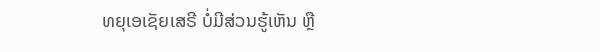ທຍຸເອເຊັຍເສຣີ ບໍ່ມີສ່ວນຮູ້ເຫັນ ຫຼື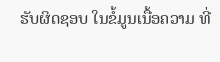ຮັບຜິດຊອບ ໃນຂໍ້ມູນເນື້ອຄວາມ ທີ່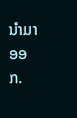ນໍາມາອອກ.